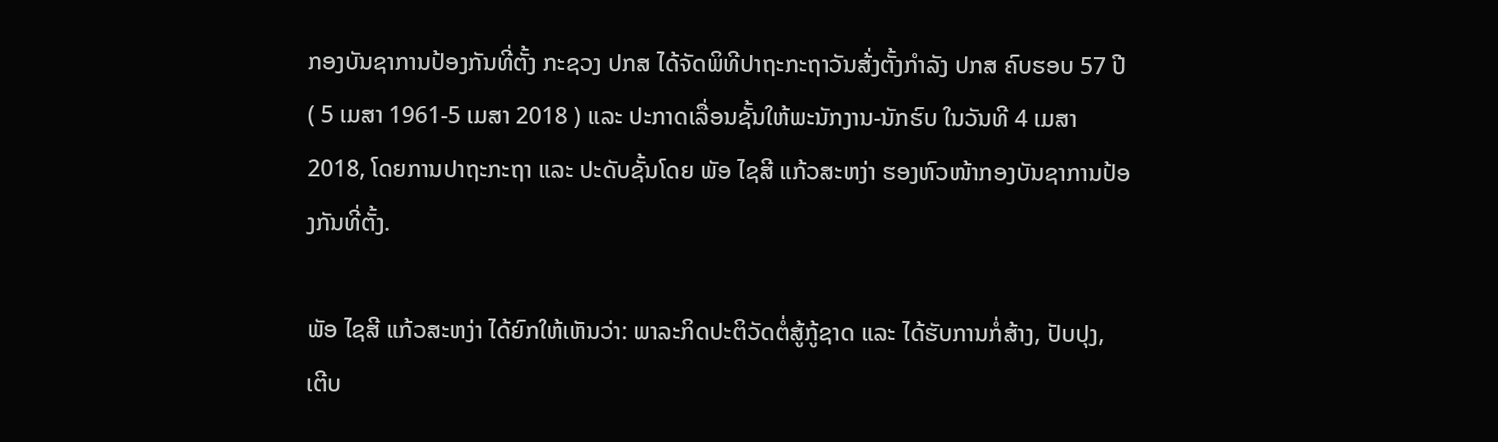ກອງບັນຊາການປ້ອງກັນທີ່ຕັ້ງ ກະຊວງ ປກສ ໄດ້ຈັດພິທີປາຖະກະຖາວັນສ້່ງຕັ້ງກຳລັງ ປກສ ຄົບຮອບ 57 ປີ ( 5 ເມສາ 1961-5 ເມສາ 2018 ) ແລະ ປະກາດເລື່ອນຊັ້ນໃຫ້ພະນັກງານ-ນັກຮົບ ໃນວັນທີ 4 ເມສາ 2018, ໂດຍການປາຖະກະຖາ ແລະ ປະດັບຊັ້ນໂດຍ ພັອ ໄຊສີ ແກ້ວສະຫງ່າ ຮອງຫົວໜ້າກອງບັນຊາການປ້ອງກັນທີ່ຕັ້ງ.

ພັອ ໄຊສີ ແກ້ວສະຫງ່າ ໄດ້ຍົກໃຫ້ເຫັນວ່າ: ພາລະກິດປະຕິວັດຕໍ່ສູ້ກູ້ຊາດ ແລະ ໄດ້ຮັບການກໍ່ສ້າງ, ປັບປຸງ, ເຕີບ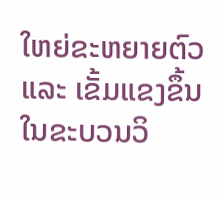ໃຫຍ່ຂະຫຍາຍຕົວ ແລະ ເຂັ້ມແຂງຂຶ້ນໃນຂະບວນວິ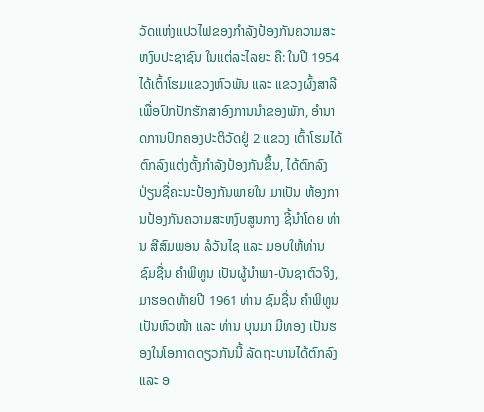ວັດແຫ່ງແປວໄຟຂອງກໍາລັງປ້ອງກັນຄວາມສະຫງົບປະຊາຊົນ ໃນແຕ່ລະໄລຍະ ຄື: ໃນປີ 1954 ໄດ້ເຕົ້າໂຮມແຂວງຫົວພັນ ແລະ ແຂວງຜົ້ງສາລີ ເພື່ອປົກປັກຮັກສາອົງການນໍາຂອງພັກ, ອໍານາດການປົກຄອງປະຕິວັດຢູ່ 2 ແຂວງ ເຕົ້າໂຮມໄດ້ຕົກລົງແຕ່ງຕັ້ງກໍາລັງປ້ອງກັນຂຶ້ນ, ໄດ້ຕົກລົງປ່ຽນຊື່ຄະນະປ້ອງກັນພາຍໃນ ມາເປັນ ຫ້ອງການປ້ອງກັນຄວາມສະຫງົບສູນກາງ ຊີ້ນໍາໂດຍ ທ່ານ ສີສົມພອນ ລໍວັນໄຊ ແລະ ມອບໃຫ້ທ່ານ ຊົມຊື່ນ ຄໍາພິທູນ ເປັນຜູ້ນໍາພາ-ບັນຊາຕົວຈິງ, ມາຮອດທ້າຍປີ 1961 ທ່ານ ຊົມຊື່ນ ຄໍາພິທູນ ເປັນຫົວໜ້າ ແລະ ທ່ານ ບຸນມາ ມີທອງ ເປັນຮອງໃນໂອກາດດຽວກັນນີ້ ລັດຖະບານໄດ້ຕົກລົງ ແລະ ອ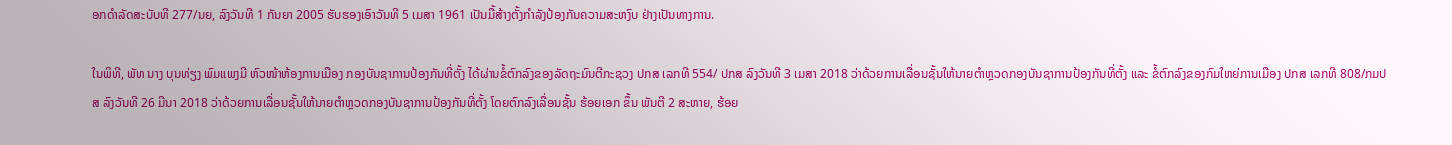ອກດໍາລັດສະບັບທີ 277/ນຍ, ລົງວັນທີ 1 ກັນຍາ 2005 ຮັບຮອງເອົາວັນທີ 5 ເມສາ 1961 ເປັນມື້ສ້າງຕັ້ງກໍາລັງປ້ອງກັນຄວາມສະຫງົບ ຢ່າງເປັນທາງການ.

ໃນພິທີ, ພັທ ນາງ ບຸນທ່ຽງ ພົມແພງມີ ຫົວໜ້າຫ້ອງການເມືອງ ກອງບັນຊາການປ້ອງກັນທີ່ຕັ້ງ ໄດ້ຜ່ານຂໍ້ຕົກລົງຂອງລັດຖະມົນຕີກະຊວງ ປກສ ເລກທີ 554/ ປກສ ລົງວັນທີ 3 ເມສາ 2018 ວ່າດ້ວຍການເລື່ອນຊັ້ນໃຫ້ນາຍຕໍາຫຼວດກອງບັນຊາການປ້ອງກັນທີ່ຕັ້ງ ແລະ ຂໍ້ຕົກລົງຂອງກົມໃຫຍ່ການເມືອງ ປກສ ເລກທີ 808/ກມປສ ລົງວັນທີ 26 ມີນາ 2018 ວ່າດ້ວຍການເລື່ອນຊັ້ນໃຫ້ນາຍຕໍາຫຼວດກອງບັນຊາການປ້ອງກັນທີ່ຕັ້ງ ໂດຍຕົກລົງເລື່ອນຊັ້ນ ຮ້ອຍເອກ ຂຶ້ນ ພັນຕີ 2 ສະຫາຍ, ຮ້ອຍ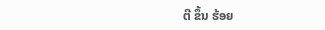ຕີ ຂຶ້ນ ຮ້ອຍ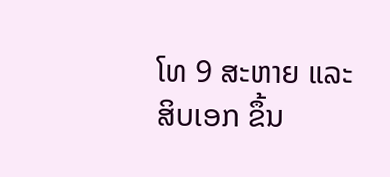ໂທ 9 ສະຫາຍ ແລະ ສິບເອກ ຂຶ້ນ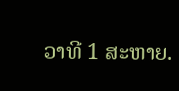ວາທີ 1 ສະຫາຍ.